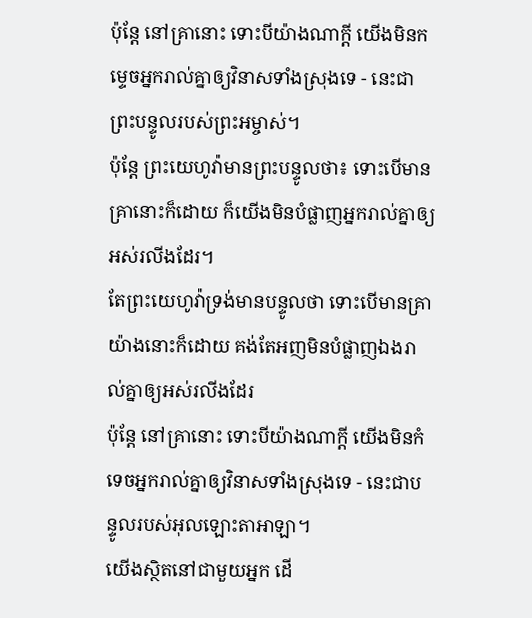ប៉ុន្តែ នៅគ្រានោះ ទោះបីយ៉ាងណាក្ដី យើងមិនកម្ទេចអ្នករាល់គ្នាឲ្យវិនាសទាំងស្រុងទេ - នេះជាព្រះបន្ទូលរបស់ព្រះអម្ចាស់។
ប៉ុន្តែ ព្រះយេហូវ៉ាមានព្រះបន្ទូលថា៖ ទោះបើមានគ្រានោះក៏ដោយ ក៏យើងមិនបំផ្លាញអ្នករាល់គ្នាឲ្យអស់រលីងដែរ។
តែព្រះយេហូវ៉ាទ្រង់មានបន្ទូលថា ទោះបើមានគ្រាយ៉ាងនោះក៏ដោយ គង់តែអញមិនបំផ្លាញឯងរាល់គ្នាឲ្យអស់រលីងដែរ
ប៉ុន្តែ នៅគ្រានោះ ទោះបីយ៉ាងណាក្ដី យើងមិនកំទេចអ្នករាល់គ្នាឲ្យវិនាសទាំងស្រុងទេ - នេះជាបន្ទូលរបស់អុលឡោះតាអាឡា។
យើងស្ថិតនៅជាមួយអ្នក ដើ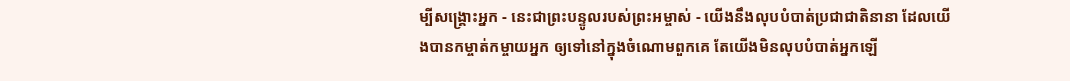ម្បីសង្គ្រោះអ្នក - នេះជាព្រះបន្ទូលរបស់ព្រះអម្ចាស់ - យើងនឹងលុបបំបាត់ប្រជាជាតិនានា ដែលយើងបានកម្ចាត់កម្ចាយអ្នក ឲ្យទៅនៅក្នុងចំណោមពួកគេ តែយើងមិនលុបបំបាត់អ្នកឡើ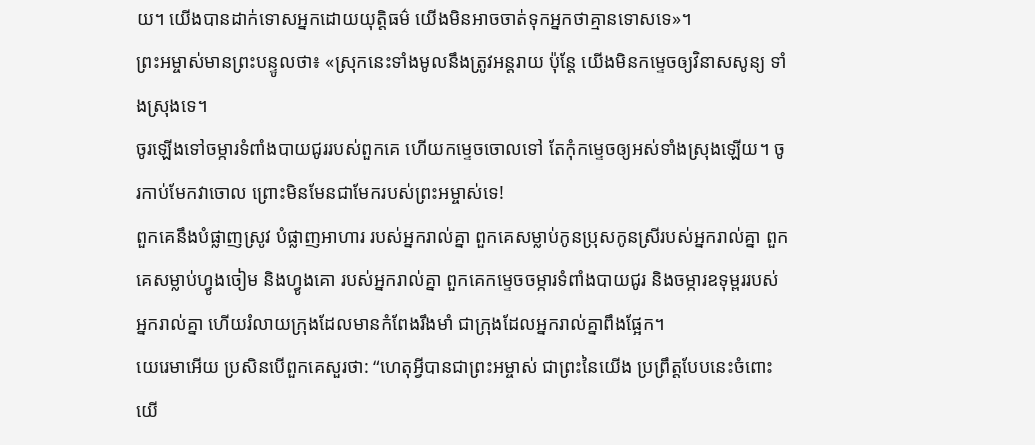យ។ យើងបានដាក់ទោសអ្នកដោយយុត្តិធម៌ យើងមិនអាចចាត់ទុកអ្នកថាគ្មានទោសទេ»។
ព្រះអម្ចាស់មានព្រះបន្ទូលថា៖ «ស្រុកនេះទាំងមូលនឹងត្រូវអន្តរាយ ប៉ុន្តែ យើងមិនកម្ទេចឲ្យវិនាសសូន្យ ទាំងស្រុងទេ។
ចូរឡើងទៅចម្ការទំពាំងបាយជូររបស់ពួកគេ ហើយកម្ទេចចោលទៅ តែកុំកម្ទេចឲ្យអស់ទាំងស្រុងឡើយ។ ចូរកាប់មែកវាចោល ព្រោះមិនមែនជាមែករបស់ព្រះអម្ចាស់ទេ!
ពួកគេនឹងបំផ្លាញស្រូវ បំផ្លាញអាហារ របស់អ្នករាល់គ្នា ពួកគេសម្លាប់កូនប្រុសកូនស្រីរបស់អ្នករាល់គ្នា ពួកគេសម្លាប់ហ្វូងចៀម និងហ្វូងគោ របស់អ្នករាល់គ្នា ពួកគេកម្ទេចចម្ការទំពាំងបាយជូរ និងចម្ការឧទុម្ពររបស់អ្នករាល់គ្នា ហើយរំលាយក្រុងដែលមានកំពែងរឹងមាំ ជាក្រុងដែលអ្នករាល់គ្នាពឹងផ្អែក។
យេរេមាអើយ ប្រសិនបើពួកគេសួរថា: “ហេតុអ្វីបានជាព្រះអម្ចាស់ ជាព្រះនៃយើង ប្រព្រឹត្តបែបនេះចំពោះយើ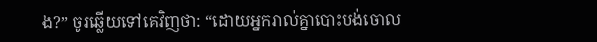ង?” ចូរឆ្លើយទៅគេវិញថា: “ដោយអ្នករាល់គ្នាបោះបង់ចោល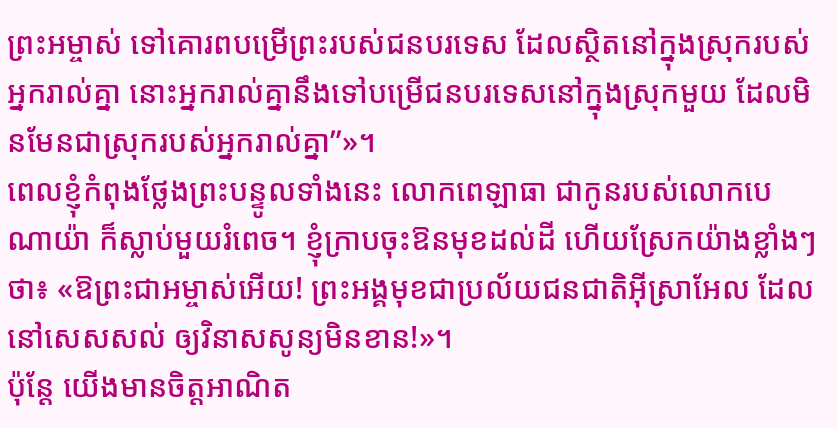ព្រះអម្ចាស់ ទៅគោរពបម្រើព្រះរបស់ជនបរទេស ដែលស្ថិតនៅក្នុងស្រុករបស់អ្នករាល់គ្នា នោះអ្នករាល់គ្នានឹងទៅបម្រើជនបរទេសនៅក្នុងស្រុកមួយ ដែលមិនមែនជាស្រុករបស់អ្នករាល់គ្នា”»។
ពេលខ្ញុំកំពុងថ្លែងព្រះបន្ទូលទាំងនេះ លោកពេឡាធា ជាកូនរបស់លោកបេណាយ៉ា ក៏ស្លាប់មួយរំពេច។ ខ្ញុំក្រាបចុះឱនមុខដល់ដី ហើយស្រែកយ៉ាងខ្លាំងៗថា៖ «ឱព្រះជាអម្ចាស់អើយ! ព្រះអង្គមុខជាប្រល័យជនជាតិអ៊ីស្រាអែល ដែលនៅសេសសល់ ឲ្យវិនាសសូន្យមិនខាន!»។
ប៉ុន្តែ យើងមានចិត្តអាណិត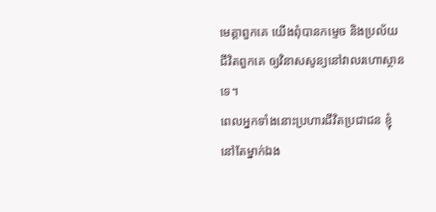មេត្តាពួកគេ យើងពុំបានកម្ទេច និងប្រល័យជីវិតពួកគេ ឲ្យវិនាសសូន្យនៅវាលរហោស្ថានទេ។
ពេលអ្នកទាំងនោះប្រហារជីវិតប្រជាជន ខ្ញុំនៅតែម្នាក់ឯង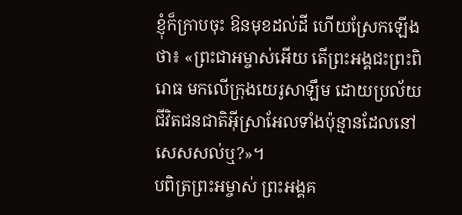ខ្ញុំក៏ក្រាបចុះ ឱនមុខដល់ដី ហើយស្រែកឡើងថា៖ «ព្រះជាអម្ចាស់អើយ តើព្រះអង្គជះព្រះពិរោធ មកលើក្រុងយេរូសាឡឹម ដោយប្រល័យជីវិតជនជាតិអ៊ីស្រាអែលទាំងប៉ុន្មានដែលនៅសេសសល់ឬ?»។
បពិត្រព្រះអម្ចាស់ ព្រះអង្គគ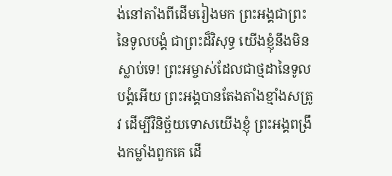ង់នៅតាំងពីដើមរៀងមក ព្រះអង្គជាព្រះនៃទូលបង្គំ ជាព្រះដ៏វិសុទ្ធ យើងខ្ញុំនឹងមិនស្លាប់ទេ! ព្រះអម្ចាស់ដែលជាថ្មដានៃទូលបង្គំអើយ ព្រះអង្គបានតែងតាំងខ្មាំងសត្រូវ ដើម្បីវិនិច្ឆ័យទោសយើងខ្ញុំ ព្រះអង្គពង្រឹងកម្លាំងពួកគេ ដើ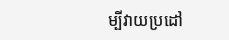ម្បីវាយប្រដៅ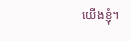យើងខ្ញុំ។